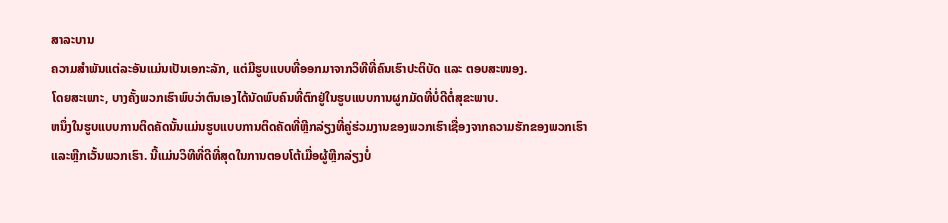ສາລະບານ
ຄວາມສຳພັນແຕ່ລະອັນແມ່ນເປັນເອກະລັກ, ແຕ່ມີຮູບແບບທີ່ອອກມາຈາກວິທີທີ່ຄົນເຮົາປະຕິບັດ ແລະ ຕອບສະໜອງ.
ໂດຍສະເພາະ, ບາງຄັ້ງພວກເຮົາພົບວ່າຕົນເອງໄດ້ນັດພົບຄົນທີ່ຕົກຢູ່ໃນຮູບແບບການຜູກມັດທີ່ບໍ່ດີຕໍ່ສຸຂະພາບ.
ຫນຶ່ງໃນຮູບແບບການຕິດຄັດນັ້ນແມ່ນຮູບແບບການຕິດຄັດທີ່ຫຼີກລ່ຽງທີ່ຄູ່ຮ່ວມງານຂອງພວກເຮົາເຊື່ອງຈາກຄວາມຮັກຂອງພວກເຮົາແລະຫຼີກເວັ້ນພວກເຮົາ. ນີ້ແມ່ນວິທີທີ່ດີທີ່ສຸດໃນການຕອບໂຕ້ເມື່ອຜູ້ຫຼີກລ່ຽງບໍ່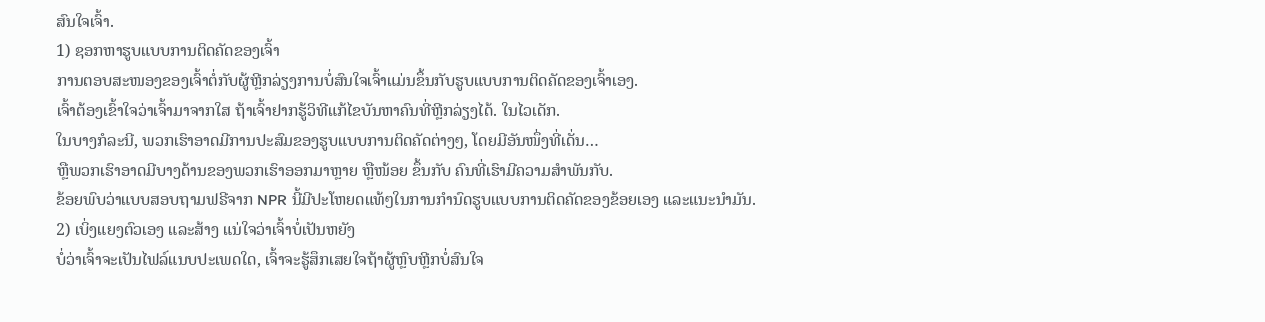ສົນໃຈເຈົ້າ.
1) ຊອກຫາຮູບແບບການຕິດຄັດຂອງເຈົ້າ
ການຕອບສະໜອງຂອງເຈົ້າຕໍ່ກັບຜູ້ຫຼີກລ່ຽງການບໍ່ສົນໃຈເຈົ້າແມ່ນຂຶ້ນກັບຮູບແບບການຕິດຄັດຂອງເຈົ້າເອງ.
ເຈົ້າຕ້ອງເຂົ້າໃຈວ່າເຈົ້າມາຈາກໃສ ຖ້າເຈົ້າຢາກຮູ້ວິທີແກ້ໄຂບັນຫາຄົນທີ່ຫຼີກລ່ຽງໄດ້. ໃນໄວເດັກ.
ໃນບາງກໍລະນີ, ພວກເຮົາອາດມີການປະສົມຂອງຮູບແບບການຕິດຄັດຕ່າງໆ, ໂດຍມີອັນໜຶ່ງທີ່ເດັ່ນ…
ຫຼືພວກເຮົາອາດມີບາງດ້ານຂອງພວກເຮົາອອກມາຫຼາຍ ຫຼືໜ້ອຍ ຂຶ້ນກັບ ຄົນທີ່ເຮົາມີຄວາມສໍາພັນກັບ.
ຂ້ອຍພົບວ່າແບບສອບຖາມຟຣີຈາກ NPR ນີ້ມີປະໂຫຍດແທ້ໆໃນການກໍານົດຮູບແບບການຕິດຄັດຂອງຂ້ອຍເອງ ແລະແນະນຳມັນ.
2) ເບິ່ງແຍງຕົວເອງ ແລະສ້າງ ແນ່ໃຈວ່າເຈົ້າບໍ່ເປັນຫຍັງ
ບໍ່ວ່າເຈົ້າຈະເປັນໄຟລ໌ແນບປະເພດໃດ, ເຈົ້າຈະຮູ້ສຶກເສຍໃຈຖ້າຜູ້ຫຼົບຫຼີກບໍ່ສົນໃຈ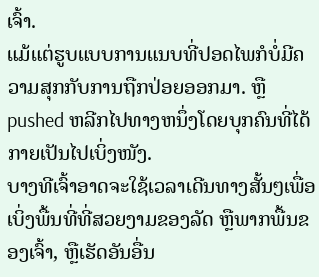ເຈົ້າ.
ແມ້ແຕ່ຮູບແບບການແນບທີ່ປອດໄພກໍບໍ່ມີຄວາມສຸກກັບການຖືກປ່ອຍອອກມາ. ຫຼື pushed ຫລີກໄປທາງຫນຶ່ງໂດຍບຸກຄົນທີ່ໄດ້ກາຍເປັນໄປເບິ່ງໜັງ.
ບາງທີເຈົ້າອາດຈະໃຊ້ເວລາເດີນທາງສັ້ນໆເພື່ອເບິ່ງພື້ນທີ່ທີ່ສວຍງາມຂອງລັດ ຫຼືພາກພື້ນຂອງເຈົ້າ, ຫຼືເຮັດອັນອື່ນ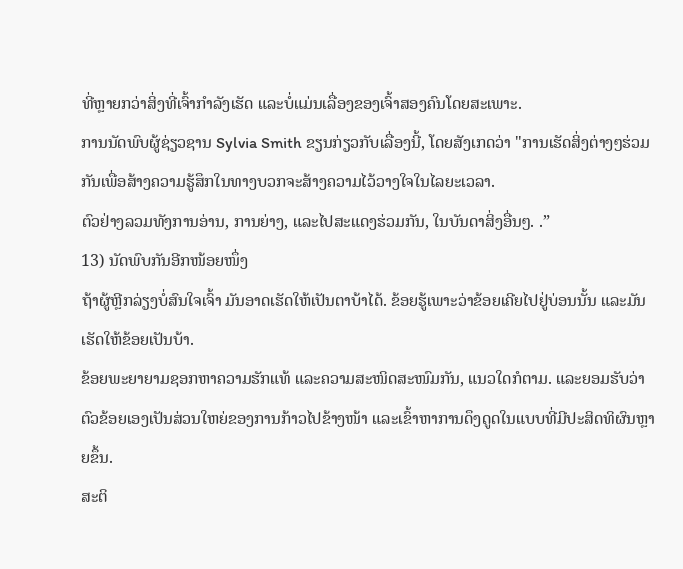ທີ່ຫຼາຍກວ່າສິ່ງທີ່ເຈົ້າກຳລັງເຮັດ ແລະບໍ່ແມ່ນເລື່ອງຂອງເຈົ້າສອງຄົນໂດຍສະເພາະ.
ການນັດພົບຜູ້ຊ່ຽວຊານ Sylvia Smith ຂຽນກ່ຽວກັບເລື່ອງນີ້, ໂດຍສັງເກດວ່າ "ການເຮັດສິ່ງຕ່າງໆຮ່ວມກັນເພື່ອສ້າງຄວາມຮູ້ສຶກໃນທາງບວກຈະສ້າງຄວາມໄວ້ວາງໃຈໃນໄລຍະເວລາ.
ຕົວຢ່າງລວມທັງການອ່ານ, ການຍ່າງ, ແລະໄປສະແດງຮ່ວມກັນ, ໃນບັນດາສິ່ງອື່ນໆ. .”
13) ນັດພົບກັນອີກໜ້ອຍໜຶ່ງ
ຖ້າຜູ້ຫຼີກລ່ຽງບໍ່ສົນໃຈເຈົ້າ ມັນອາດເຮັດໃຫ້ເປັນຕາບ້າໄດ້. ຂ້ອຍຮູ້ເພາະວ່າຂ້ອຍເຄີຍໄປຢູ່ບ່ອນນັ້ນ ແລະມັນເຮັດໃຫ້ຂ້ອຍເປັນບ້າ.
ຂ້ອຍພະຍາຍາມຊອກຫາຄວາມຮັກແທ້ ແລະຄວາມສະໜິດສະໜົມກັນ, ແນວໃດກໍຕາມ. ແລະຍອມຮັບວ່າຕົວຂ້ອຍເອງເປັນສ່ວນໃຫຍ່ຂອງການກ້າວໄປຂ້າງໜ້າ ແລະເຂົ້າຫາການດຶງດູດໃນແບບທີ່ມີປະສິດທິຜົນຫຼາຍຂຶ້ນ.
ສະຕິ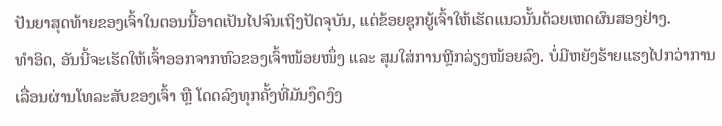ປັນຍາສຸດທ້າຍຂອງເຈົ້າໃນຕອນນີ້ອາດເປັນໄປຈົນເຖິງປັດຈຸບັນ, ແຕ່ຂ້ອຍຊຸກຍູ້ເຈົ້າໃຫ້ເຮັດແນວນັ້ນດ້ວຍເຫດຜົນສອງຢ່າງ.
ທຳອິດ, ອັນນີ້ຈະເຮັດໃຫ້ເຈົ້າອອກຈາກຫົວຂອງເຈົ້າໜ້ອຍໜຶ່ງ ແລະ ສຸມໃສ່ການຫຼີກລ່ຽງໜ້ອຍລົງ. ບໍ່ມີຫຍັງຮ້າຍແຮງໄປກວ່າການເລື່ອນຜ່ານໂທລະສັບຂອງເຈົ້າ ຫຼື ໂດດລົງທຸກຄັ້ງທີ່ມັນງຶດງົງ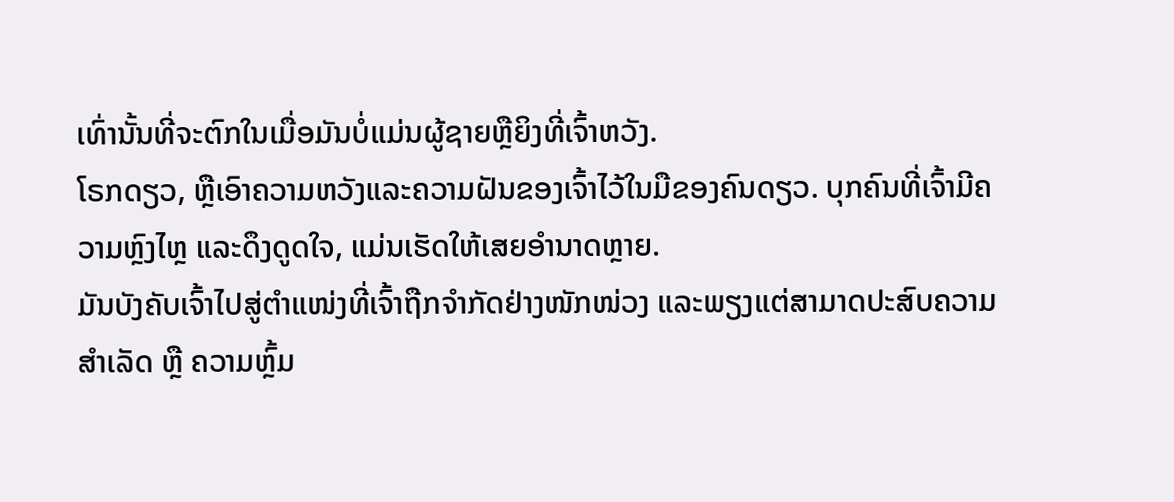ເທົ່ານັ້ນທີ່ຈະຕົກໃນເມື່ອມັນບໍ່ແມ່ນຜູ້ຊາຍຫຼືຍິງທີ່ເຈົ້າຫວັງ.
ໂຣກດຽວ, ຫຼືເອົາຄວາມຫວັງແລະຄວາມຝັນຂອງເຈົ້າໄວ້ໃນມືຂອງຄົນດຽວ. ບຸກຄົນທີ່ເຈົ້າມີຄວາມຫຼົງໄຫຼ ແລະດຶງດູດໃຈ, ແມ່ນເຮັດໃຫ້ເສຍອຳນາດຫຼາຍ.
ມັນບັງຄັບເຈົ້າໄປສູ່ຕຳແໜ່ງທີ່ເຈົ້າຖືກຈຳກັດຢ່າງໜັກໜ່ວງ ແລະພຽງແຕ່ສາມາດປະສົບຄວາມສຳເລັດ ຫຼື ຄວາມຫຼົ້ມ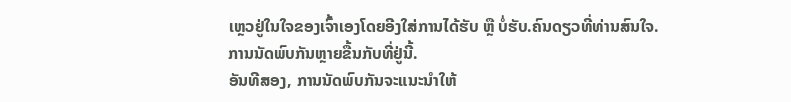ເຫຼວຢູ່ໃນໃຈຂອງເຈົ້າເອງໂດຍອີງໃສ່ການໄດ້ຮັບ ຫຼື ບໍ່ຮັບ.ຄົນດຽວທີ່ທ່ານສົນໃຈ.
ການນັດພົບກັນຫຼາຍຂື້ນກັບທີ່ຢູ່ນີ້.
ອັນທີສອງ, ການນັດພົບກັນຈະແນະນຳໃຫ້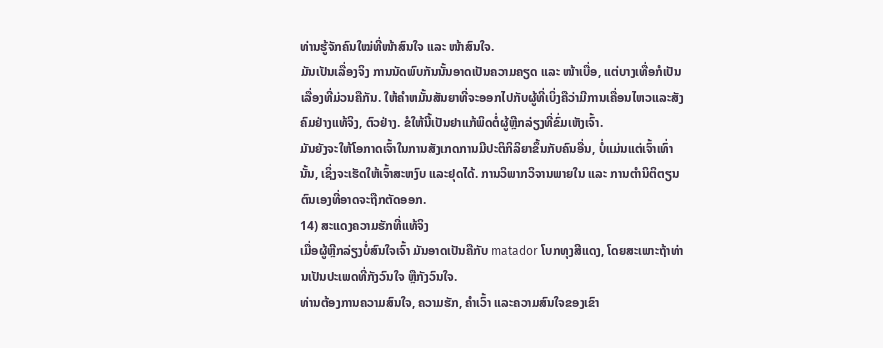ທ່ານຮູ້ຈັກຄົນໃໝ່ທີ່ໜ້າສົນໃຈ ແລະ ໜ້າສົນໃຈ.
ມັນເປັນເລື່ອງຈິງ ການນັດພົບກັນນັ້ນອາດເປັນຄວາມຄຽດ ແລະ ໜ້າເບື່ອ, ແຕ່ບາງເທື່ອກໍເປັນເລື່ອງທີ່ມ່ວນຄືກັນ. ໃຫ້ຄໍາຫມັ້ນສັນຍາທີ່ຈະອອກໄປກັບຜູ້ທີ່ເບິ່ງຄືວ່າມີການເຄື່ອນໄຫວແລະສັງຄົມຢ່າງແທ້ຈິງ, ຕົວຢ່າງ. ຂໍໃຫ້ນີ້ເປັນຢາແກ້ພິດຕໍ່ຜູ້ຫຼີກລ່ຽງທີ່ຂົ່ມເຫັງເຈົ້າ.
ມັນຍັງຈະໃຫ້ໂອກາດເຈົ້າໃນການສັງເກດການມີປະຕິກິລິຍາຂຶ້ນກັບຄົນອື່ນ, ບໍ່ແມ່ນແຕ່ເຈົ້າເທົ່ານັ້ນ, ເຊິ່ງຈະເຮັດໃຫ້ເຈົ້າສະຫງົບ ແລະຢຸດໄດ້. ການວິພາກວິຈານພາຍໃນ ແລະ ການຕໍານິຕິຕຽນຕົນເອງທີ່ອາດຈະຖືກຕັດອອກ.
14) ສະແດງຄວາມຮັກທີ່ແທ້ຈິງ
ເມື່ອຜູ້ຫຼີກລ່ຽງບໍ່ສົນໃຈເຈົ້າ ມັນອາດເປັນຄືກັບ matador ໂບກທຸງສີແດງ, ໂດຍສະເພາະຖ້າທ່ານເປັນປະເພດທີ່ກັງວົນໃຈ ຫຼືກັງວົນໃຈ.
ທ່ານຕ້ອງການຄວາມສົນໃຈ, ຄວາມຮັກ, ຄໍາເວົ້າ ແລະຄວາມສົນໃຈຂອງເຂົາ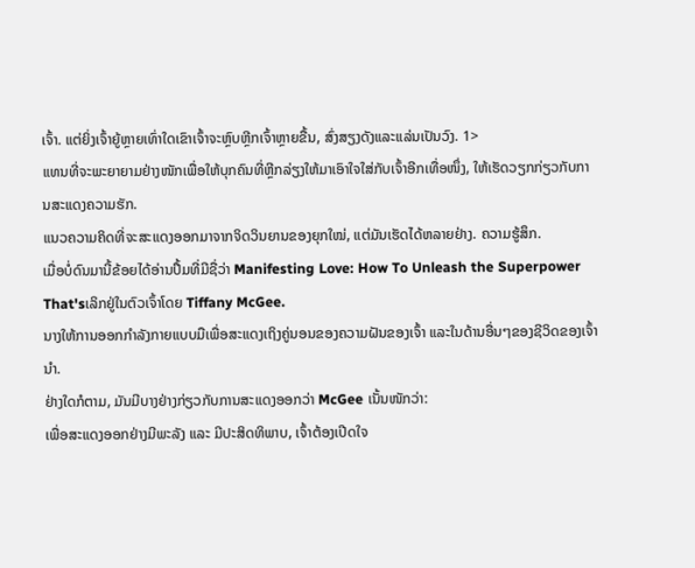ເຈົ້າ. ແຕ່ຍິ່ງເຈົ້າຍູ້ຫຼາຍເທົ່າໃດເຂົາເຈົ້າຈະຫຼົບຫຼີກເຈົ້າຫຼາຍຂື້ນ, ສົ່ງສຽງດັງແລະແລ່ນເປັນວົງ. 1>
ແທນທີ່ຈະພະຍາຍາມຢ່າງໜັກເພື່ອໃຫ້ບຸກຄົນທີ່ຫຼີກລ່ຽງໃຫ້ມາເອົາໃຈໃສ່ກັບເຈົ້າອີກເທື່ອໜຶ່ງ, ໃຫ້ເຮັດວຽກກ່ຽວກັບການສະແດງຄວາມຮັກ.
ແນວຄວາມຄິດທີ່ຈະສະແດງອອກມາຈາກຈິດວິນຍານຂອງຍຸກໃໝ່, ແຕ່ມັນເຮັດໄດ້ຫລາຍຢ່າງ. ຄວາມຮູ້ສຶກ.
ເມື່ອບໍ່ດົນມານີ້ຂ້ອຍໄດ້ອ່ານປຶ້ມທີ່ມີຊື່ວ່າ Manifesting Love: How To Unleash the Superpower That'sເລິກຢູ່ໃນຕົວເຈົ້າໂດຍ Tiffany McGee.
ນາງໃຫ້ການອອກກໍາລັງກາຍແບບມືເພື່ອສະແດງເຖິງຄູ່ນອນຂອງຄວາມຝັນຂອງເຈົ້າ ແລະໃນດ້ານອື່ນໆຂອງຊີວິດຂອງເຈົ້ານຳ.
ຢ່າງໃດກໍຕາມ, ມັນມີບາງຢ່າງກ່ຽວກັບການສະແດງອອກວ່າ McGee ເນັ້ນໜັກວ່າ:
ເພື່ອສະແດງອອກຢ່າງມີພະລັງ ແລະ ມີປະສິດທິພາບ, ເຈົ້າຕ້ອງເປີດໃຈ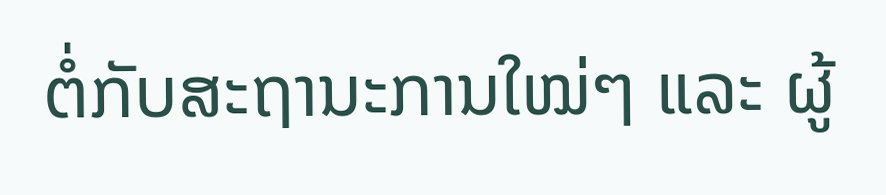ຕໍ່ກັບສະຖານະການໃໝ່ໆ ແລະ ຜູ້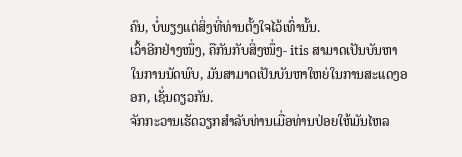ຄົນ, ບໍ່ພຽງແຕ່ສິ່ງທີ່ທ່ານຕັ້ງໃຈໄວ້ເທົ່ານັ້ນ.
ເວົ້າອີກຢ່າງໜຶ່ງ, ຄືກັນກັບສິ່ງໜຶ່ງ- itis ສາມາດເປັນບັນຫາໃນການນັດພົບ, ມັນສາມາດເປັນບັນຫາໃຫຍ່ໃນການສະແດງອອກ, ເຊັ່ນດຽວກັນ.
ຈັກກະວານເຮັດວຽກສໍາລັບທ່ານເມື່ອທ່ານປ່ອຍໃຫ້ມັນໄຫລ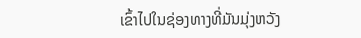ເຂົ້າໄປໃນຊ່ອງທາງທີ່ມັນມຸ່ງຫວັງ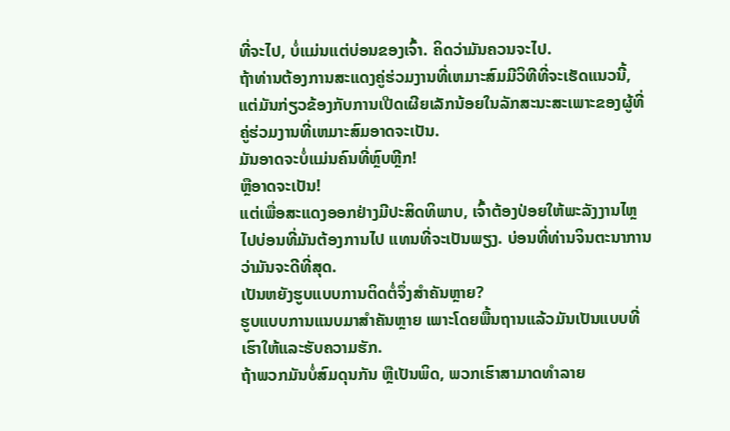ທີ່ຈະໄປ, ບໍ່ແມ່ນແຕ່ບ່ອນຂອງເຈົ້າ. ຄິດວ່າມັນຄວນຈະໄປ.
ຖ້າທ່ານຕ້ອງການສະແດງຄູ່ຮ່ວມງານທີ່ເຫມາະສົມມີວິທີທີ່ຈະເຮັດແນວນີ້, ແຕ່ມັນກ່ຽວຂ້ອງກັບການເປີດເຜີຍເລັກນ້ອຍໃນລັກສະນະສະເພາະຂອງຜູ້ທີ່ຄູ່ຮ່ວມງານທີ່ເຫມາະສົມອາດຈະເປັນ.
ມັນອາດຈະບໍ່ແມ່ນຄົນທີ່ຫຼົບຫຼີກ!
ຫຼືອາດຈະເປັນ!
ແຕ່ເພື່ອສະແດງອອກຢ່າງມີປະສິດທິພາບ, ເຈົ້າຕ້ອງປ່ອຍໃຫ້ພະລັງງານໄຫຼໄປບ່ອນທີ່ມັນຕ້ອງການໄປ ແທນທີ່ຈະເປັນພຽງ. ບ່ອນທີ່ທ່ານຈິນຕະນາການວ່າມັນຈະດີທີ່ສຸດ.
ເປັນຫຍັງຮູບແບບການຕິດຕໍ່ຈຶ່ງສຳຄັນຫຼາຍ?
ຮູບແບບການແນບມາສຳຄັນຫຼາຍ ເພາະໂດຍພື້ນຖານແລ້ວມັນເປັນແບບທີ່ເຮົາໃຫ້ແລະຮັບຄວາມຮັກ.
ຖ້າພວກມັນບໍ່ສົມດຸນກັນ ຫຼືເປັນພິດ, ພວກເຮົາສາມາດທໍາລາຍ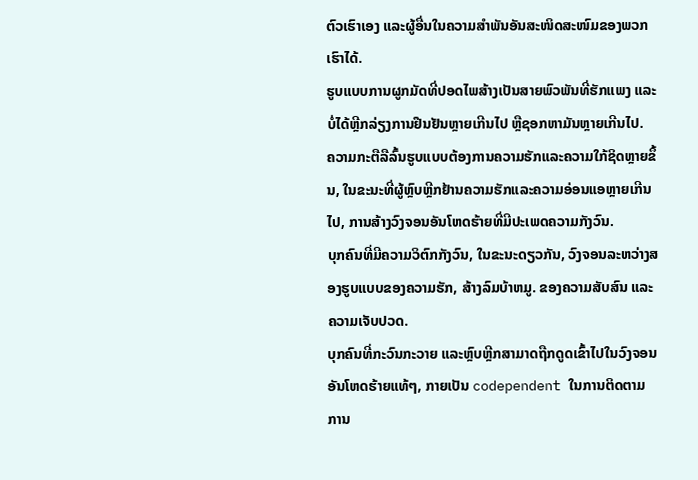ຕົວເຮົາເອງ ແລະຜູ້ອື່ນໃນຄວາມສຳພັນອັນສະໜິດສະໜົມຂອງພວກເຮົາໄດ້.
ຮູບແບບການຜູກມັດທີ່ປອດໄພສ້າງເປັນສາຍພົວພັນທີ່ຮັກແພງ ແລະບໍ່ໄດ້ຫຼີກລ່ຽງການຢືນຢັນຫຼາຍເກີນໄປ ຫຼືຊອກຫາມັນຫຼາຍເກີນໄປ.
ຄວາມກະຕືລືລົ້ນຮູບແບບຕ້ອງການຄວາມຮັກແລະຄວາມໃກ້ຊິດຫຼາຍຂຶ້ນ, ໃນຂະນະທີ່ຜູ້ຫຼົບຫຼີກຢ້ານຄວາມຮັກແລະຄວາມອ່ອນແອຫຼາຍເກີນໄປ, ການສ້າງວົງຈອນອັນໂຫດຮ້າຍທີ່ມີປະເພດຄວາມກັງວົນ.
ບຸກຄົນທີ່ມີຄວາມວິຕົກກັງວົນ, ໃນຂະນະດຽວກັນ, ວົງຈອນລະຫວ່າງສອງຮູບແບບຂອງຄວາມຮັກ, ສ້າງລົມບ້າຫມູ. ຂອງຄວາມສັບສົນ ແລະຄວາມເຈັບປວດ.
ບຸກຄົນທີ່ກະວົນກະວາຍ ແລະຫຼົບຫຼີກສາມາດຖືກດູດເຂົ້າໄປໃນວົງຈອນອັນໂຫດຮ້າຍແທ້ໆ, ກາຍເປັນ codependent ໃນການຕິດຕາມການ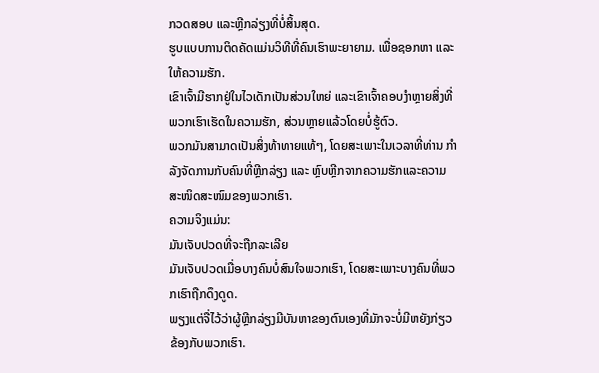ກວດສອບ ແລະຫຼີກລ່ຽງທີ່ບໍ່ສິ້ນສຸດ.
ຮູບແບບການຕິດຄັດແມ່ນວິທີທີ່ຄົນເຮົາພະຍາຍາມ. ເພື່ອຊອກຫາ ແລະໃຫ້ຄວາມຮັກ.
ເຂົາເຈົ້າມີຮາກຢູ່ໃນໄວເດັກເປັນສ່ວນໃຫຍ່ ແລະເຂົາເຈົ້າຄອບງຳຫຼາຍສິ່ງທີ່ພວກເຮົາເຮັດໃນຄວາມຮັກ, ສ່ວນຫຼາຍແລ້ວໂດຍບໍ່ຮູ້ຕົວ.
ພວກມັນສາມາດເປັນສິ່ງທ້າທາຍແທ້ໆ, ໂດຍສະເພາະໃນເວລາທີ່ທ່ານ ກໍາລັງຈັດການກັບຄົນທີ່ຫຼີກລ່ຽງ ແລະ ຫຼົບຫຼີກຈາກຄວາມຮັກແລະຄວາມສະໜິດສະໜົມຂອງພວກເຮົາ.
ຄວາມຈິງແມ່ນ:
ມັນເຈັບປວດທີ່ຈະຖືກລະເລີຍ
ມັນເຈັບປວດເມື່ອບາງຄົນບໍ່ສົນໃຈພວກເຮົາ, ໂດຍສະເພາະບາງຄົນທີ່ພວກເຮົາຖືກດຶງດູດ.
ພຽງແຕ່ຈື່ໄວ້ວ່າຜູ້ຫຼີກລ່ຽງມີບັນຫາຂອງຕົນເອງທີ່ມັກຈະບໍ່ມີຫຍັງກ່ຽວຂ້ອງກັບພວກເຮົາ.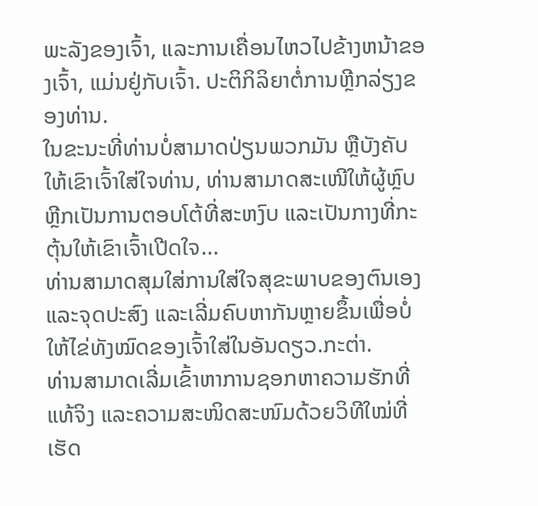ພະລັງຂອງເຈົ້າ, ແລະການເຄື່ອນໄຫວໄປຂ້າງຫນ້າຂອງເຈົ້າ, ແມ່ນຢູ່ກັບເຈົ້າ. ປະຕິກິລິຍາຕໍ່ການຫຼີກລ່ຽງຂອງທ່ານ.
ໃນຂະນະທີ່ທ່ານບໍ່ສາມາດປ່ຽນພວກມັນ ຫຼືບັງຄັບໃຫ້ເຂົາເຈົ້າໃສ່ໃຈທ່ານ, ທ່ານສາມາດສະເໜີໃຫ້ຜູ້ຫຼົບຫຼີກເປັນການຕອບໂຕ້ທີ່ສະຫງົບ ແລະເປັນກາງທີ່ກະຕຸ້ນໃຫ້ເຂົາເຈົ້າເປີດໃຈ...
ທ່ານສາມາດສຸມໃສ່ການໃສ່ໃຈສຸຂະພາບຂອງຕົນເອງ ແລະຈຸດປະສົງ ແລະເລີ່ມຄົບຫາກັນຫຼາຍຂຶ້ນເພື່ອບໍ່ໃຫ້ໄຂ່ທັງໝົດຂອງເຈົ້າໃສ່ໃນອັນດຽວ.ກະຕ່າ.
ທ່ານສາມາດເລີ່ມເຂົ້າຫາການຊອກຫາຄວາມຮັກທີ່ແທ້ຈິງ ແລະຄວາມສະໜິດສະໜົມດ້ວຍວິທີໃໝ່ທີ່ເຮັດ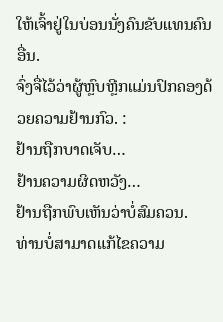ໃຫ້ເຈົ້າຢູ່ໃນບ່ອນນັ່ງຄົນຂັບແທນຄົນອື່ນ.
ຈົ່ງຈື່ໄວ້ວ່າຜູ້ຫຼົບຫຼີກແມ່ນປົກຄອງດ້ວຍຄວາມຢ້ານກົວ. :
ຢ້ານຖືກບາດເຈັບ…
ຢ້ານຄວາມຜິດຫວັງ…
ຢ້ານຖືກພົບເຫັນວ່າບໍ່ສົມຄວນ.
ທ່ານບໍ່ສາມາດແກ້ໄຂຄວາມ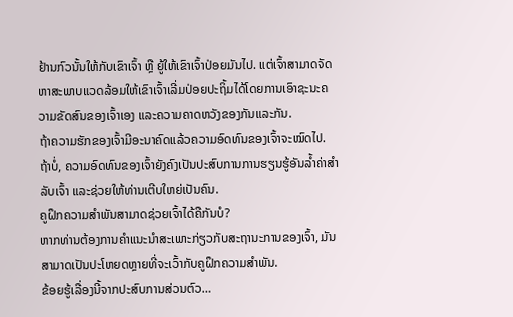ຢ້ານກົວນັ້ນໃຫ້ກັບເຂົາເຈົ້າ ຫຼື ຍູ້ໃຫ້ເຂົາເຈົ້າປ່ອຍມັນໄປ. ແຕ່ເຈົ້າສາມາດຈັດຫາສະພາບແວດລ້ອມໃຫ້ເຂົາເຈົ້າເລີ່ມປ່ອຍປະຖິ້ມໄດ້ໂດຍການເອົາຊະນະຄວາມຂັດສົນຂອງເຈົ້າເອງ ແລະຄວາມຄາດຫວັງຂອງກັນແລະກັນ.
ຖ້າຄວາມຮັກຂອງເຈົ້າມີອະນາຄົດແລ້ວຄວາມອົດທົນຂອງເຈົ້າຈະໝົດໄປ.
ຖ້າບໍ່, ຄວາມອົດທົນຂອງເຈົ້າຍັງຄົງເປັນປະສົບການການຮຽນຮູ້ອັນລ້ຳຄ່າສຳລັບເຈົ້າ ແລະຊ່ວຍໃຫ້ທ່ານເຕີບໃຫຍ່ເປັນຄົນ.
ຄູຝຶກຄວາມສຳພັນສາມາດຊ່ວຍເຈົ້າໄດ້ຄືກັນບໍ?
ຫາກທ່ານຕ້ອງການຄຳແນະນຳສະເພາະກ່ຽວກັບສະຖານະການຂອງເຈົ້າ, ມັນ ສາມາດເປັນປະໂຫຍດຫຼາຍທີ່ຈະເວົ້າກັບຄູຝຶກຄວາມສຳພັນ.
ຂ້ອຍຮູ້ເລື່ອງນີ້ຈາກປະສົບການສ່ວນຕົວ…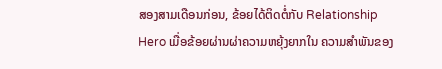ສອງສາມເດືອນກ່ອນ, ຂ້ອຍໄດ້ຕິດຕໍ່ກັບ Relationship Hero ເມື່ອຂ້ອຍຜ່ານຜ່າຄວາມຫຍຸ້ງຍາກໃນ ຄວາມສໍາພັນຂອງ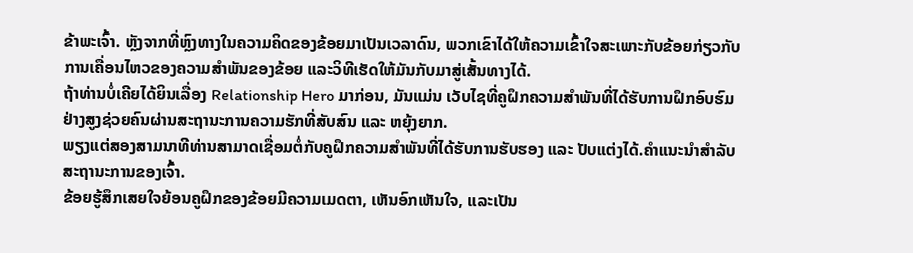ຂ້າພະເຈົ້າ. ຫຼັງຈາກທີ່ຫຼົງທາງໃນຄວາມຄິດຂອງຂ້ອຍມາເປັນເວລາດົນ, ພວກເຂົາໄດ້ໃຫ້ຄວາມເຂົ້າໃຈສະເພາະກັບຂ້ອຍກ່ຽວກັບການເຄື່ອນໄຫວຂອງຄວາມສຳພັນຂອງຂ້ອຍ ແລະວິທີເຮັດໃຫ້ມັນກັບມາສູ່ເສັ້ນທາງໄດ້.
ຖ້າທ່ານບໍ່ເຄີຍໄດ້ຍິນເລື່ອງ Relationship Hero ມາກ່ອນ, ມັນແມ່ນ ເວັບໄຊທີ່ຄູຝຶກຄວາມສຳພັນທີ່ໄດ້ຮັບການຝຶກອົບຮົມຢ່າງສູງຊ່ວຍຄົນຜ່ານສະຖານະການຄວາມຮັກທີ່ສັບສົນ ແລະ ຫຍຸ້ງຍາກ.
ພຽງແຕ່ສອງສາມນາທີທ່ານສາມາດເຊື່ອມຕໍ່ກັບຄູຝຶກຄວາມສຳພັນທີ່ໄດ້ຮັບການຮັບຮອງ ແລະ ປັບແຕ່ງໄດ້.ຄຳແນະນຳສຳລັບສະຖານະການຂອງເຈົ້າ.
ຂ້ອຍຮູ້ສຶກເສຍໃຈຍ້ອນຄູຝຶກຂອງຂ້ອຍມີຄວາມເມດຕາ, ເຫັນອົກເຫັນໃຈ, ແລະເປັນ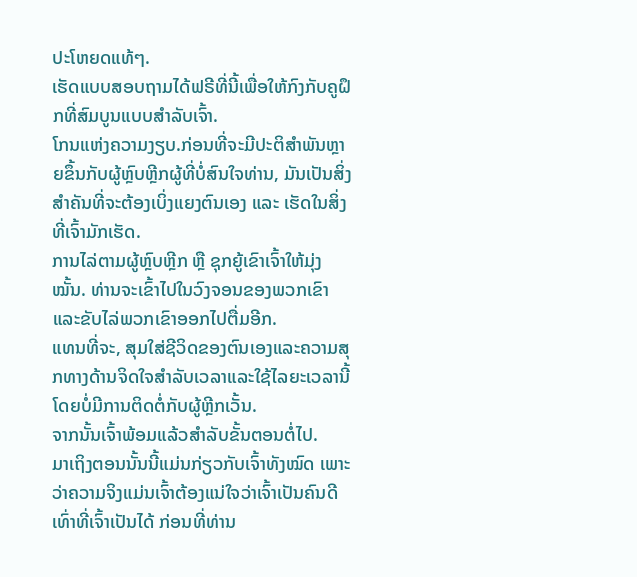ປະໂຫຍດແທ້ໆ.
ເຮັດແບບສອບຖາມໄດ້ຟຣີທີ່ນີ້ເພື່ອໃຫ້ກົງກັບຄູຝຶກທີ່ສົມບູນແບບສຳລັບເຈົ້າ.
ໂກນແຫ່ງຄວາມງຽບ.ກ່ອນທີ່ຈະມີປະຕິສຳພັນຫຼາຍຂຶ້ນກັບຜູ້ຫຼົບຫຼີກຜູ້ທີ່ບໍ່ສົນໃຈທ່ານ, ມັນເປັນສິ່ງສຳຄັນທີ່ຈະຕ້ອງເບິ່ງແຍງຕົນເອງ ແລະ ເຮັດໃນສິ່ງທີ່ເຈົ້າມັກເຮັດ.
ການໄລ່ຕາມຜູ້ຫຼົບຫຼີກ ຫຼື ຊຸກຍູ້ເຂົາເຈົ້າໃຫ້ມຸ່ງໝັ້ນ. ທ່ານຈະເຂົ້າໄປໃນວົງຈອນຂອງພວກເຂົາແລະຂັບໄລ່ພວກເຂົາອອກໄປຕື່ມອີກ.
ແທນທີ່ຈະ, ສຸມໃສ່ຊີວິດຂອງຕົນເອງແລະຄວາມສຸກທາງດ້ານຈິດໃຈສໍາລັບເວລາແລະໃຊ້ໄລຍະເວລານີ້ໂດຍບໍ່ມີການຕິດຕໍ່ກັບຜູ້ຫຼີກເວັ້ນ.
ຈາກນັ້ນເຈົ້າພ້ອມແລ້ວສຳລັບຂັ້ນຕອນຕໍ່ໄປ.
ມາເຖິງຕອນນັ້ນນີ້ແມ່ນກ່ຽວກັບເຈົ້າທັງໝົດ ເພາະວ່າຄວາມຈິງແມ່ນເຈົ້າຕ້ອງແນ່ໃຈວ່າເຈົ້າເປັນຄົນດີເທົ່າທີ່ເຈົ້າເປັນໄດ້ ກ່ອນທີ່ທ່ານ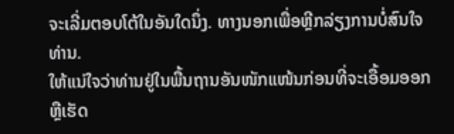ຈະເລີ່ມຕອບໂຕ້ໃນອັນໃດນຶ່ງ. ທາງນອກເພື່ອຫຼີກລ່ຽງການບໍ່ສົນໃຈທ່ານ.
ໃຫ້ແນ່ໃຈວ່າທ່ານຢູ່ໃນພື້ນຖານອັນໜັກແໜ້ນກ່ອນທີ່ຈະເອື້ອມອອກ ຫຼືເຮັດ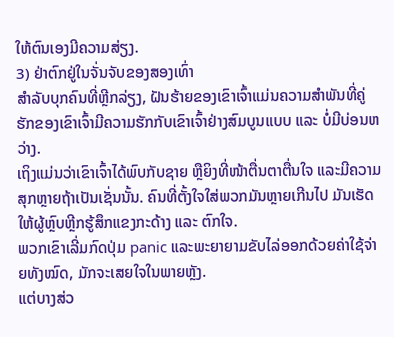ໃຫ້ຕົນເອງມີຄວາມສ່ຽງ.
3) ຢ່າຕົກຢູ່ໃນຈັ່ນຈັບຂອງສອງເທົ່າ
ສຳລັບບຸກຄົນທີ່ຫຼີກລ່ຽງ, ຝັນຮ້າຍຂອງເຂົາເຈົ້າແມ່ນຄວາມສໍາພັນທີ່ຄູ່ຮັກຂອງເຂົາເຈົ້າມີຄວາມຮັກກັບເຂົາເຈົ້າຢ່າງສົມບູນແບບ ແລະ ບໍ່ມີບ່ອນຫວ່າງ.
ເຖິງແມ່ນວ່າເຂົາເຈົ້າໄດ້ພົບກັບຊາຍ ຫຼືຍິງທີ່ໜ້າຕື່ນຕາຕື່ນໃຈ ແລະມີຄວາມສຸກຫຼາຍຖ້າເປັນເຊັ່ນນັ້ນ. ຄົນທີ່ຕັ້ງໃຈໃສ່ພວກມັນຫຼາຍເກີນໄປ ມັນເຮັດໃຫ້ຜູ້ຫຼົບຫຼີກຮູ້ສຶກແຂງກະດ້າງ ແລະ ຕົກໃຈ.
ພວກເຂົາເລີ່ມກົດປຸ່ມ panic ແລະພະຍາຍາມຂັບໄລ່ອອກດ້ວຍຄ່າໃຊ້ຈ່າຍທັງໝົດ, ມັກຈະເສຍໃຈໃນພາຍຫຼັງ.
ແຕ່ບາງສ່ວ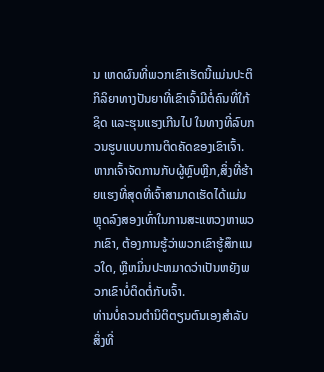ນ ເຫດຜົນທີ່ພວກເຂົາເຮັດນີ້ແມ່ນປະຕິກິລິຍາທາງປັນຍາທີ່ເຂົາເຈົ້າມີຕໍ່ຄົນທີ່ໃກ້ຊິດ ແລະຮຸນແຮງເກີນໄປ ໃນທາງທີ່ລົບກວນຮູບແບບການຕິດຄັດຂອງເຂົາເຈົ້າ.
ຫາກເຈົ້າຈັດການກັບຜູ້ຫຼົບຫຼີກ,ສິ່ງທີ່ຮ້າຍແຮງທີ່ສຸດທີ່ເຈົ້າສາມາດເຮັດໄດ້ແມ່ນຫຼຸດລົງສອງເທົ່າໃນການສະແຫວງຫາພວກເຂົາ, ຕ້ອງການຮູ້ວ່າພວກເຂົາຮູ້ສຶກແນວໃດ, ຫຼືຫມິ່ນປະຫມາດວ່າເປັນຫຍັງພວກເຂົາບໍ່ຕິດຕໍ່ກັບເຈົ້າ.
ທ່ານບໍ່ຄວນຕໍານິຕິຕຽນຕົນເອງສໍາລັບສິ່ງທີ່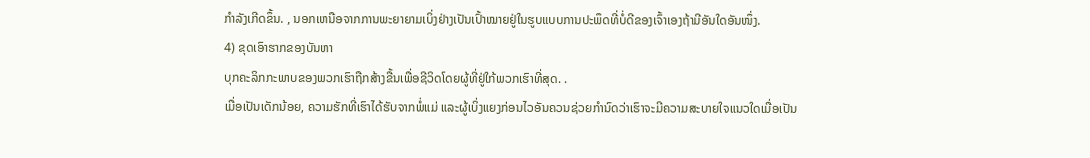ກໍາລັງເກີດຂຶ້ນ. , ນອກເຫນືອຈາກການພະຍາຍາມເບິ່ງຢ່າງເປັນເປົ້າໝາຍຢູ່ໃນຮູບແບບການປະພຶດທີ່ບໍ່ດີຂອງເຈົ້າເອງຖ້າມີອັນໃດອັນໜຶ່ງ.
4) ຂຸດເອົາຮາກຂອງບັນຫາ
ບຸກຄະລິກກະພາບຂອງພວກເຮົາຖືກສ້າງຂື້ນເພື່ອຊີວິດໂດຍຜູ້ທີ່ຢູ່ໃກ້ພວກເຮົາທີ່ສຸດ. .
ເມື່ອເປັນເດັກນ້ອຍ, ຄວາມຮັກທີ່ເຮົາໄດ້ຮັບຈາກພໍ່ແມ່ ແລະຜູ້ເບິ່ງແຍງກ່ອນໄວອັນຄວນຊ່ວຍກຳນົດວ່າເຮົາຈະມີຄວາມສະບາຍໃຈແນວໃດເມື່ອເປັນ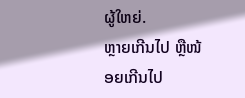ຜູ້ໃຫຍ່.
ຫຼາຍເກີນໄປ ຫຼືໜ້ອຍເກີນໄປ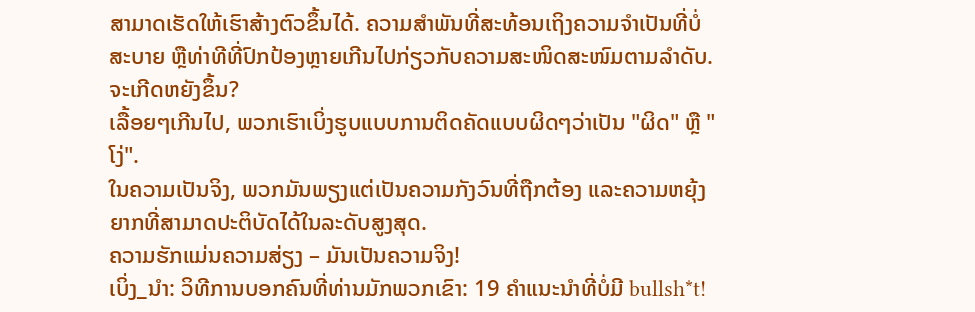ສາມາດເຮັດໃຫ້ເຮົາສ້າງຕົວຂຶ້ນໄດ້. ຄວາມສໍາພັນທີ່ສະທ້ອນເຖິງຄວາມຈໍາເປັນທີ່ບໍ່ສະບາຍ ຫຼືທ່າທີທີ່ປົກປ້ອງຫຼາຍເກີນໄປກ່ຽວກັບຄວາມສະໜິດສະໜົມຕາມລຳດັບ.
ຈະເກີດຫຍັງຂຶ້ນ?
ເລື້ອຍໆເກີນໄປ, ພວກເຮົາເບິ່ງຮູບແບບການຕິດຄັດແບບຜິດໆວ່າເປັນ "ຜິດ" ຫຼື "ໂງ່".
ໃນຄວາມເປັນຈິງ, ພວກມັນພຽງແຕ່ເປັນຄວາມກັງວົນທີ່ຖືກຕ້ອງ ແລະຄວາມຫຍຸ້ງຍາກທີ່ສາມາດປະຕິບັດໄດ້ໃນລະດັບສູງສຸດ.
ຄວາມຮັກແມ່ນຄວາມສ່ຽງ – ມັນເປັນຄວາມຈິງ!
ເບິ່ງ_ນຳ: ວິທີການບອກຄົນທີ່ທ່ານມັກພວກເຂົາ: 19 ຄໍາແນະນໍາທີ່ບໍ່ມີ bullsh*t!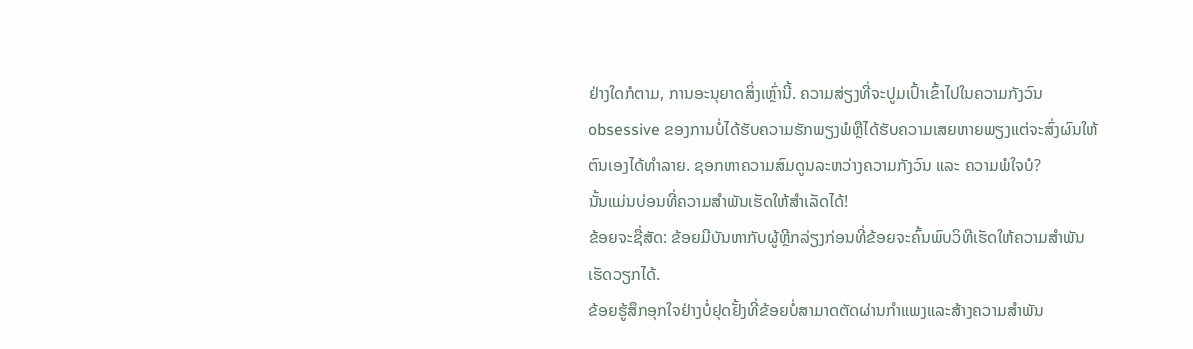ຢ່າງໃດກໍຕາມ, ການອະນຸຍາດສິ່ງເຫຼົ່ານີ້. ຄວາມສ່ຽງທີ່ຈະປູມເປົ້າເຂົ້າໄປໃນຄວາມກັງວົນ obsessive ຂອງການບໍ່ໄດ້ຮັບຄວາມຮັກພຽງພໍຫຼືໄດ້ຮັບຄວາມເສຍຫາຍພຽງແຕ່ຈະສົ່ງຜົນໃຫ້ຕົນເອງໄດ້ທໍາລາຍ. ຊອກຫາຄວາມສົມດູນລະຫວ່າງຄວາມກັງວົນ ແລະ ຄວາມພໍໃຈບໍ?
ນັ້ນແມ່ນບ່ອນທີ່ຄວາມສຳພັນເຮັດໃຫ້ສຳເລັດໄດ້!
ຂ້ອຍຈະຊື່ສັດ: ຂ້ອຍມີບັນຫາກັບຜູ້ຫຼີກລ່ຽງກ່ອນທີ່ຂ້ອຍຈະຄົ້ນພົບວິທີເຮັດໃຫ້ຄວາມສໍາພັນເຮັດວຽກໄດ້.
ຂ້ອຍຮູ້ສຶກອຸກໃຈຢ່າງບໍ່ຢຸດຢັ້ງທີ່ຂ້ອຍບໍ່ສາມາດຕັດຜ່ານກໍາແພງແລະສ້າງຄວາມສໍາພັນ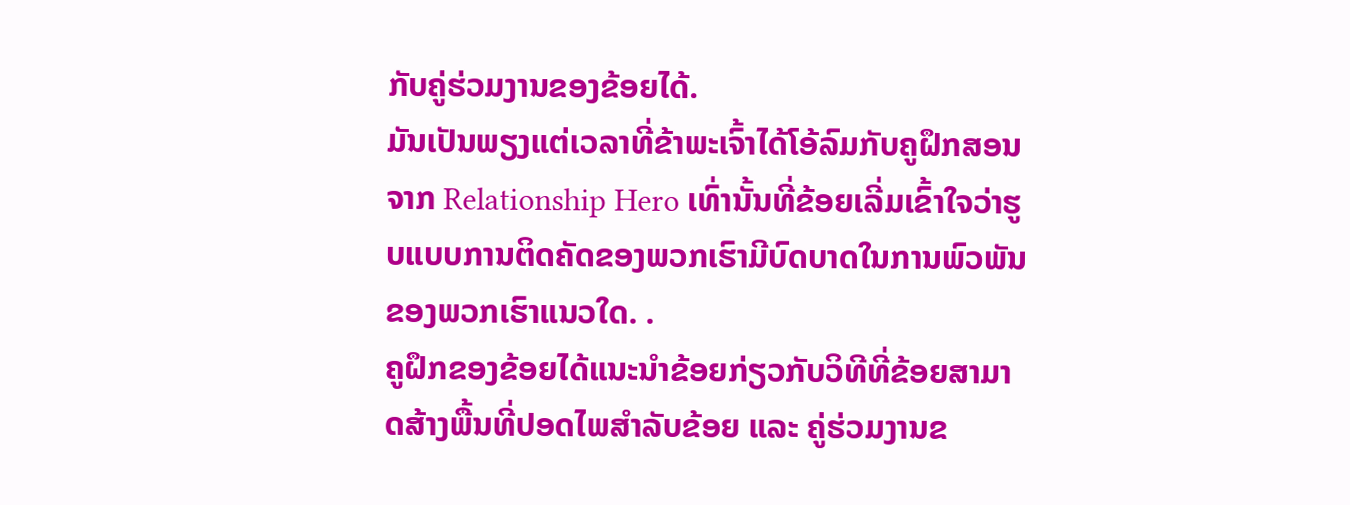ກັບຄູ່ຮ່ວມງານຂອງຂ້ອຍໄດ້.
ມັນເປັນພຽງແຕ່ເວລາທີ່ຂ້າພະເຈົ້າໄດ້ໂອ້ລົມກັບຄູຝຶກສອນຈາກ Relationship Hero ເທົ່ານັ້ນທີ່ຂ້ອຍເລີ່ມເຂົ້າໃຈວ່າຮູບແບບການຕິດຄັດຂອງພວກເຮົາມີບົດບາດໃນການພົວພັນຂອງພວກເຮົາແນວໃດ. .
ຄູຝຶກຂອງຂ້ອຍໄດ້ແນະນຳຂ້ອຍກ່ຽວກັບວິທີທີ່ຂ້ອຍສາມາດສ້າງພື້ນທີ່ປອດໄພສຳລັບຂ້ອຍ ແລະ ຄູ່ຮ່ວມງານຂ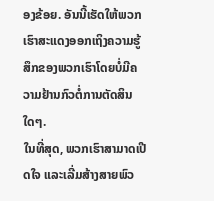ອງຂ້ອຍ. ອັນນີ້ເຮັດໃຫ້ພວກເຮົາສະແດງອອກເຖິງຄວາມຮູ້ສຶກຂອງພວກເຮົາໂດຍບໍ່ມີຄວາມຢ້ານກົວຕໍ່ການຕັດສິນໃດໆ.
ໃນທີ່ສຸດ, ພວກເຮົາສາມາດເປີດໃຈ ແລະເລີ່ມສ້າງສາຍພົວ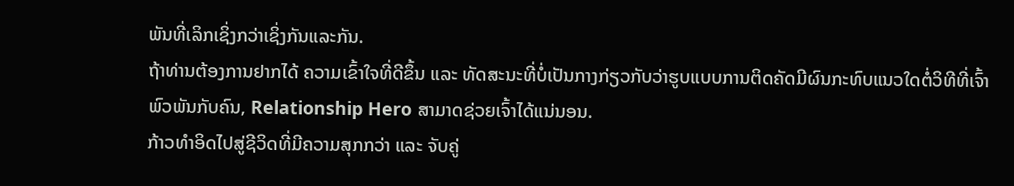ພັນທີ່ເລິກເຊິ່ງກວ່າເຊິ່ງກັນແລະກັນ.
ຖ້າທ່ານຕ້ອງການຢາກໄດ້ ຄວາມເຂົ້າໃຈທີ່ດີຂຶ້ນ ແລະ ທັດສະນະທີ່ບໍ່ເປັນກາງກ່ຽວກັບວ່າຮູບແບບການຕິດຄັດມີຜົນກະທົບແນວໃດຕໍ່ວິທີທີ່ເຈົ້າພົວພັນກັບຄົນ, Relationship Hero ສາມາດຊ່ວຍເຈົ້າໄດ້ແນ່ນອນ.
ກ້າວທຳອິດໄປສູ່ຊີວິດທີ່ມີຄວາມສຸກກວ່າ ແລະ ຈັບຄູ່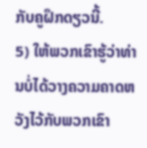ກັບຄູຝຶກດຽວນີ້.
5) ໃຫ້ພວກເຂົາຮູ້ວ່າທ່ານບໍ່ໄດ້ວາງຄວາມຄາດຫວັງໄວ້ກັບພວກເຂົາ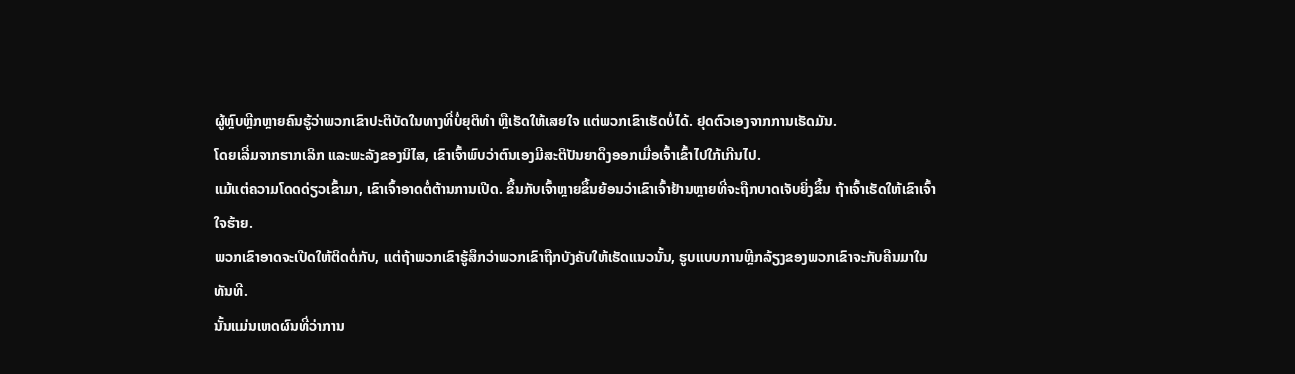ຜູ້ຫຼົບຫຼີກຫຼາຍຄົນຮູ້ວ່າພວກເຂົາປະຕິບັດໃນທາງທີ່ບໍ່ຍຸຕິທໍາ ຫຼືເຮັດໃຫ້ເສຍໃຈ ແຕ່ພວກເຂົາເຮັດບໍ່ໄດ້. ຢຸດຕົວເອງຈາກການເຮັດມັນ.
ໂດຍເລີ່ມຈາກຮາກເລິກ ແລະພະລັງຂອງນິໄສ, ເຂົາເຈົ້າພົບວ່າຕົນເອງມີສະຕິປັນຍາດຶງອອກເມື່ອເຈົ້າເຂົ້າໄປໃກ້ເກີນໄປ.
ແມ້ແຕ່ຄວາມໂດດດ່ຽວເຂົ້າມາ, ເຂົາເຈົ້າອາດຕໍ່ຕ້ານການເປີດ. ຂຶ້ນກັບເຈົ້າຫຼາຍຂຶ້ນຍ້ອນວ່າເຂົາເຈົ້າຢ້ານຫຼາຍທີ່ຈະຖືກບາດເຈັບຍິ່ງຂຶ້ນ ຖ້າເຈົ້າເຮັດໃຫ້ເຂົາເຈົ້າໃຈຮ້າຍ.
ພວກເຂົາອາດຈະເປີດໃຫ້ຕິດຕໍ່ກັບ, ແຕ່ຖ້າພວກເຂົາຮູ້ສຶກວ່າພວກເຂົາຖືກບັງຄັບໃຫ້ເຮັດແນວນັ້ນ, ຮູບແບບການຫຼີກລ້ຽງຂອງພວກເຂົາຈະກັບຄືນມາໃນທັນທີ.
ນັ້ນແມ່ນເຫດຜົນທີ່ວ່າການ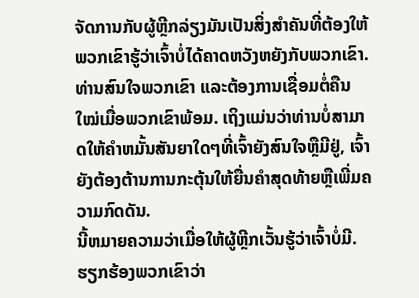ຈັດການກັບຜູ້ຫຼີກລ່ຽງມັນເປັນສິ່ງສໍາຄັນທີ່ຕ້ອງໃຫ້ພວກເຂົາຮູ້ວ່າເຈົ້າບໍ່ໄດ້ຄາດຫວັງຫຍັງກັບພວກເຂົາ.
ທ່ານສົນໃຈພວກເຂົາ ແລະຕ້ອງການເຊື່ອມຕໍ່ຄືນໃໝ່ເມື່ອພວກເຂົາພ້ອມ. ເຖິງແມ່ນວ່າທ່ານບໍ່ສາມາດໃຫ້ຄໍາຫມັ້ນສັນຍາໃດໆທີ່ເຈົ້າຍັງສົນໃຈຫຼືມີຢູ່, ເຈົ້າຍັງຕ້ອງຕ້ານການກະຕຸ້ນໃຫ້ຍື່ນຄໍາສຸດທ້າຍຫຼືເພີ່ມຄວາມກົດດັນ.
ນີ້ຫມາຍຄວາມວ່າເມື່ອໃຫ້ຜູ້ຫຼີກເວັ້ນຮູ້ວ່າເຈົ້າບໍ່ມີ. ຮຽກຮ້ອງພວກເຂົາວ່າ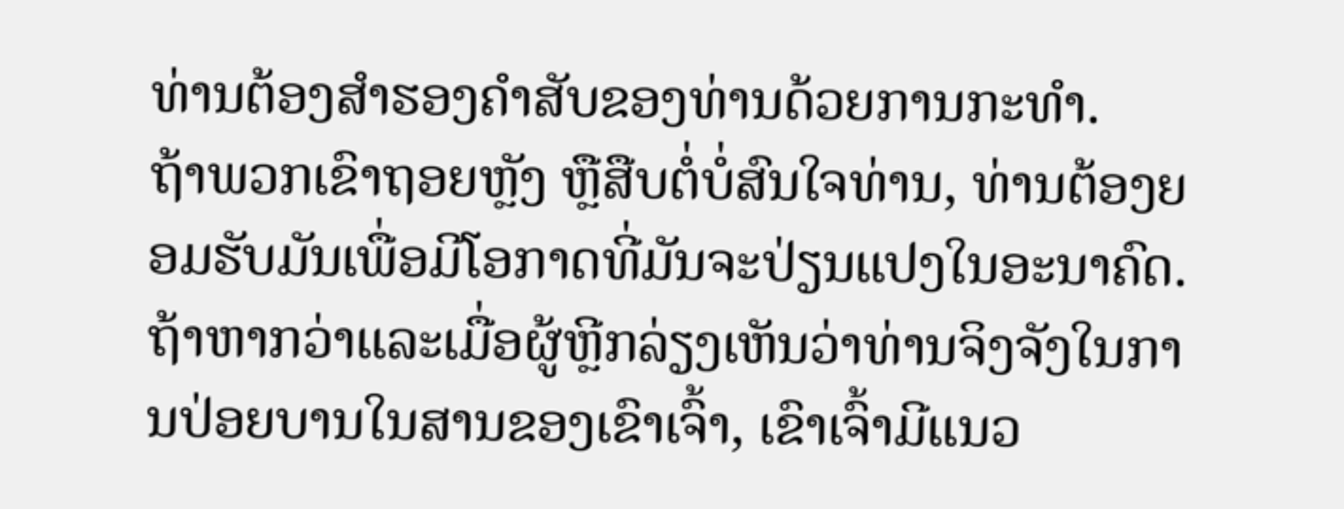ທ່ານຕ້ອງສຳຮອງຄຳສັບຂອງທ່ານດ້ວຍການກະທຳ.
ຖ້າພວກເຂົາຖອຍຫຼັງ ຫຼືສືບຕໍ່ບໍ່ສົນໃຈທ່ານ, ທ່ານຕ້ອງຍອມຮັບມັນເພື່ອມີໂອກາດທີ່ມັນຈະປ່ຽນແປງໃນອະນາຄົດ.
ຖ້າຫາກວ່າແລະເມື່ອຜູ້ຫຼີກລ່ຽງເຫັນວ່າທ່ານຈິງຈັງໃນການປ່ອຍບານໃນສານຂອງເຂົາເຈົ້າ, ເຂົາເຈົ້າມີແນວ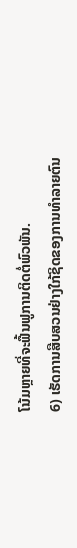ໂນ້ມຫຼາຍທີ່ຈະຟື້ນຟູການຕິດຕໍ່ພົວພັນ.
6) ເຮັດການສືບສວນຢ່າງໃກ້ຊິດຂອງການທໍາລາຍຕົນ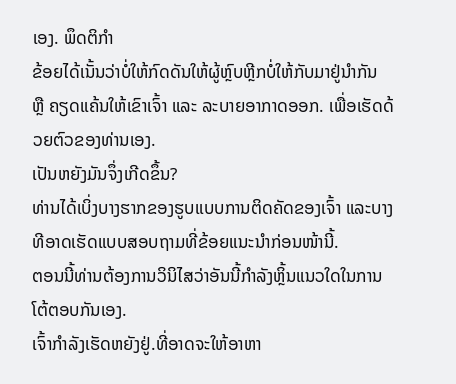ເອງ. ພຶດຕິກຳ
ຂ້ອຍໄດ້ເນັ້ນວ່າບໍ່ໃຫ້ກົດດັນໃຫ້ຜູ້ຫຼົບຫຼີກບໍ່ໃຫ້ກັບມາຢູ່ນຳກັນ ຫຼື ຄຽດແຄ້ນໃຫ້ເຂົາເຈົ້າ ແລະ ລະບາຍອາກາດອອກ. ເພື່ອເຮັດດ້ວຍຕົວຂອງທ່ານເອງ.
ເປັນຫຍັງມັນຈຶ່ງເກີດຂຶ້ນ?
ທ່ານໄດ້ເບິ່ງບາງຮາກຂອງຮູບແບບການຕິດຄັດຂອງເຈົ້າ ແລະບາງທີອາດເຮັດແບບສອບຖາມທີ່ຂ້ອຍແນະນຳກ່ອນໜ້ານີ້.
ຕອນນີ້ທ່ານຕ້ອງການວິນິໄສວ່າອັນນີ້ກຳລັງຫຼິ້ນແນວໃດໃນການໂຕ້ຕອບກັນເອງ.
ເຈົ້າກຳລັງເຮັດຫຍັງຢູ່.ທີ່ອາດຈະໃຫ້ອາຫາ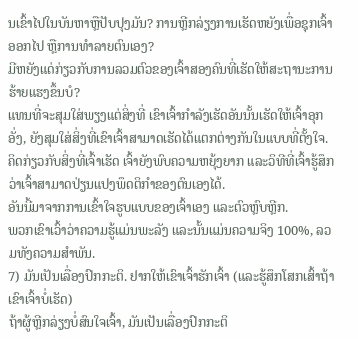ນເຂົ້າໄປໃນບັນຫາຫຼືປັບປຸງມັນ? ການຫຼີກລ່ຽງການເຮັດຫຍັງເພື່ອຊຸກເຈົ້າອອກໄປ ຫຼືການທຳລາຍຕົນເອງ?
ມີຫຍັງແດ່ກ່ຽວກັບການລວມຕົວຂອງເຈົ້າສອງຄົນທີ່ເຮັດໃຫ້ສະຖານະການຮ້າຍແຮງຂຶ້ນບໍ?
ແທນທີ່ຈະສຸມໃສ່ພຽງແຕ່ສິ່ງທີ່ ເຂົາເຈົ້າກໍາລັງເຮັດອັນນັ້ນເຮັດໃຫ້ເຈົ້າອຸກອັ່ງ, ຍັງສຸມໃສ່ສິ່ງທີ່ເຂົາເຈົ້າສາມາດເຮັດໄດ້ແຕກຕ່າງກັນໃນແບບທີ່ຕັ້ງໃຈ.
ຄິດກ່ຽວກັບສິ່ງທີ່ເຈົ້າເຮັດ ເຈົ້າຍັງພົບຄວາມຫຍຸ້ງຍາກ ແລະວິທີທີ່ເຈົ້າຮູ້ສຶກວ່າເຈົ້າສາມາດປ່ຽນແປງພຶດຕິກໍາຂອງຕົນເອງໄດ້.
ອັນນີ້ມາຈາກການເຂົ້າໃຈຮູບແບບຂອງເຈົ້າເອງ ແລະຕົວຫຼົບຫຼີກ.
ພວກເຂົາເວົ້າວ່າຄວາມຮູ້ແມ່ນພະລັງ ແລະນັ້ນແມ່ນຄວາມຈິງ 100%, ລວມທັງຄວາມສໍາພັນ.
7) ມັນເປັນເລື່ອງປົກກະຕິ. ຢາກໃຫ້ເຂົາເຈົ້າຮັກເຈົ້າ (ແລະຮູ້ສຶກໂສກເສົ້າຖ້າເຂົາເຈົ້າບໍ່ເຮັດ)
ຖ້າຜູ້ຫຼີກລ່ຽງບໍ່ສົນໃຈເຈົ້າ, ມັນເປັນເລື່ອງປົກກະຕິ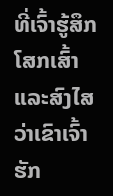ທີ່ເຈົ້າຮູ້ສຶກໂສກເສົ້າແລະສົງໄສວ່າເຂົາເຈົ້າຮັກ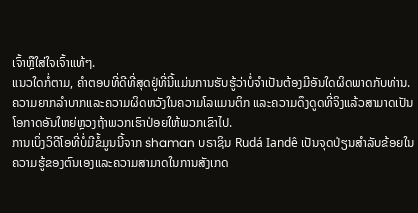ເຈົ້າຫຼືໃສ່ໃຈເຈົ້າແທ້ໆ.
ແນວໃດກໍ່ຕາມ, ຄໍາຕອບທີ່ດີທີ່ສຸດຢູ່ທີ່ນີ້ແມ່ນການຮັບຮູ້ວ່າບໍ່ຈໍາເປັນຕ້ອງມີອັນໃດຜິດພາດກັບທ່ານ.
ຄວາມຍາກລໍາບາກແລະຄວາມຜິດຫວັງໃນຄວາມໂລແມນຕິກ ແລະຄວາມດຶງດູດທີ່ຈິງແລ້ວສາມາດເປັນໂອກາດອັນໃຫຍ່ຫຼວງຖ້າພວກເຮົາປ່ອຍໃຫ້ພວກເຂົາໄປ.
ການເບິ່ງວິດີໂອທີ່ບໍ່ມີຂໍ້ມູນນີ້ຈາກ shaman ບຣາຊິນ Rudá Iandê ເປັນຈຸດປ່ຽນສໍາລັບຂ້ອຍໃນຄວາມຮູ້ຂອງຕົນເອງແລະຄວາມສາມາດໃນການສັງເກດ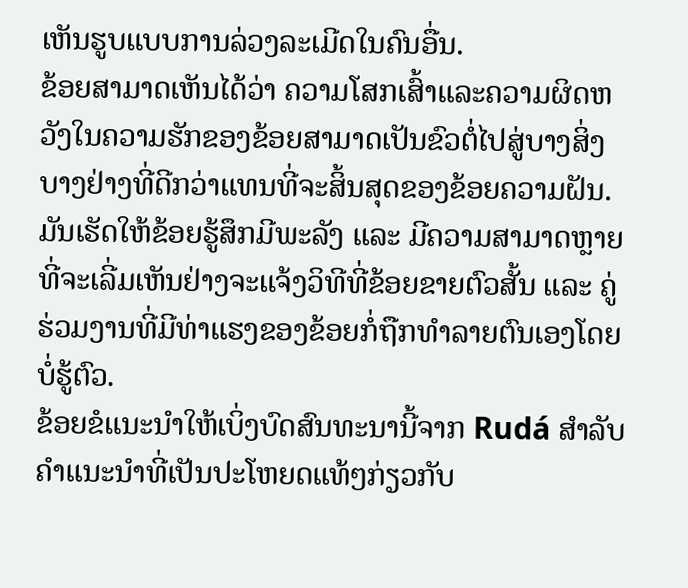ເຫັນຮູບແບບການລ່ວງລະເມີດໃນຄົນອື່ນ.
ຂ້ອຍສາມາດເຫັນໄດ້ວ່າ ຄວາມໂສກເສົ້າແລະຄວາມຜິດຫວັງໃນຄວາມຮັກຂອງຂ້ອຍສາມາດເປັນຂົວຕໍ່ໄປສູ່ບາງສິ່ງບາງຢ່າງທີ່ດີກວ່າແທນທີ່ຈະສິ້ນສຸດຂອງຂ້ອຍຄວາມຝັນ.
ມັນເຮັດໃຫ້ຂ້ອຍຮູ້ສຶກມີພະລັງ ແລະ ມີຄວາມສາມາດຫຼາຍທີ່ຈະເລີ່ມເຫັນຢ່າງຈະແຈ້ງວິທີທີ່ຂ້ອຍຂາຍຕົວສັ້ນ ແລະ ຄູ່ຮ່ວມງານທີ່ມີທ່າແຮງຂອງຂ້ອຍກໍ່ຖືກທໍາລາຍຕົນເອງໂດຍບໍ່ຮູ້ຕົວ.
ຂ້ອຍຂໍແນະນໍາໃຫ້ເບິ່ງບົດສົນທະນານີ້ຈາກ Rudá ສໍາລັບຄໍາແນະນໍາທີ່ເປັນປະໂຫຍດແທ້ໆກ່ຽວກັບ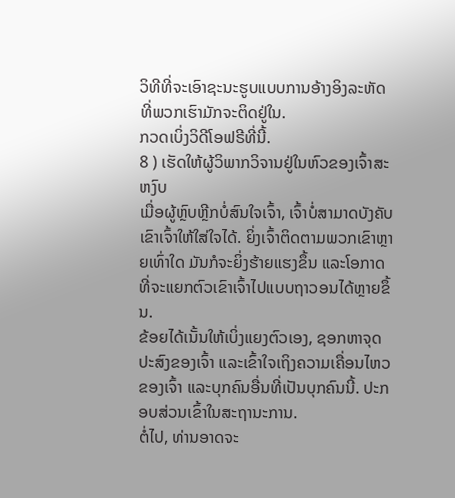ວິທີທີ່ຈະເອົາຊະນະຮູບແບບການອ້າງອິງລະຫັດທີ່ພວກເຮົາມັກຈະຕິດຢູ່ໃນ.
ກວດເບິ່ງວິດີໂອຟຣີທີ່ນີ້.
8 ) ເຮັດໃຫ້ຜູ້ວິພາກວິຈານຢູ່ໃນຫົວຂອງເຈົ້າສະຫງົບ
ເມື່ອຜູ້ຫຼົບຫຼີກບໍ່ສົນໃຈເຈົ້າ, ເຈົ້າບໍ່ສາມາດບັງຄັບເຂົາເຈົ້າໃຫ້ໃສ່ໃຈໄດ້. ຍິ່ງເຈົ້າຕິດຕາມພວກເຂົາຫຼາຍເທົ່າໃດ ມັນກໍຈະຍິ່ງຮ້າຍແຮງຂຶ້ນ ແລະໂອກາດທີ່ຈະແຍກຕົວເຂົາເຈົ້າໄປແບບຖາວອນໄດ້ຫຼາຍຂຶ້ນ.
ຂ້ອຍໄດ້ເນັ້ນໃຫ້ເບິ່ງແຍງຕົວເອງ, ຊອກຫາຈຸດປະສົງຂອງເຈົ້າ ແລະເຂົ້າໃຈເຖິງຄວາມເຄື່ອນໄຫວຂອງເຈົ້າ ແລະບຸກຄົນອື່ນທີ່ເປັນບຸກຄົນນີ້. ປະກອບສ່ວນເຂົ້າໃນສະຖານະການ.
ຕໍ່ໄປ, ທ່ານອາດຈະ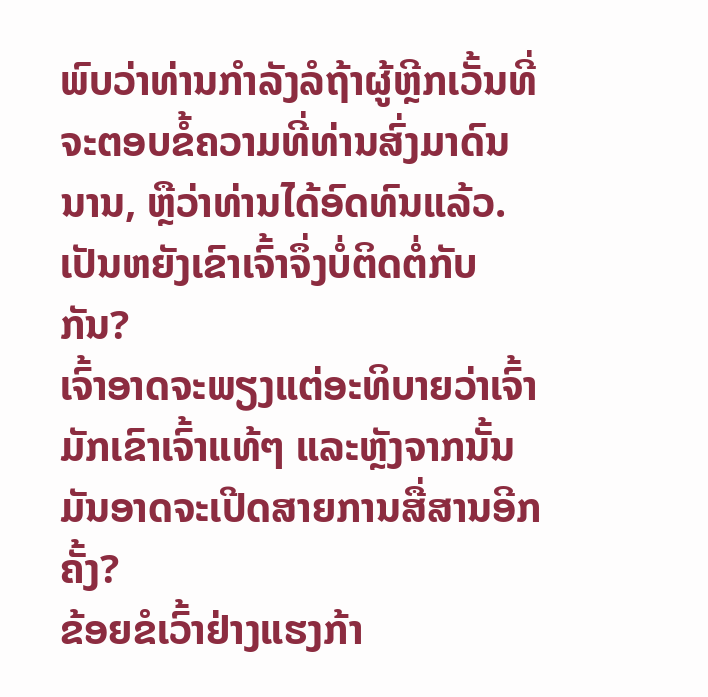ພົບວ່າທ່ານກໍາລັງລໍຖ້າຜູ້ຫຼີກເວັ້ນທີ່ຈະຕອບຂໍ້ຄວາມທີ່ທ່ານສົ່ງມາດົນນານ, ຫຼືວ່າທ່ານໄດ້ອົດທົນແລ້ວ. ເປັນຫຍັງເຂົາເຈົ້າຈຶ່ງບໍ່ຕິດຕໍ່ກັບກັນ?
ເຈົ້າອາດຈະພຽງແຕ່ອະທິບາຍວ່າເຈົ້າມັກເຂົາເຈົ້າແທ້ໆ ແລະຫຼັງຈາກນັ້ນມັນອາດຈະເປີດສາຍການສື່ສານອີກຄັ້ງ?
ຂ້ອຍຂໍເວົ້າຢ່າງແຮງກ້າ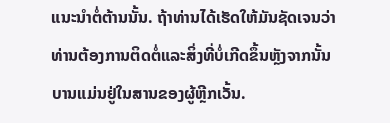ແນະນໍາຕໍ່ຕ້ານນັ້ນ. ຖ້າທ່ານໄດ້ເຮັດໃຫ້ມັນຊັດເຈນວ່າທ່ານຕ້ອງການຕິດຕໍ່ແລະສິ່ງທີ່ບໍ່ເກີດຂຶ້ນຫຼັງຈາກນັ້ນບານແມ່ນຢູ່ໃນສານຂອງຜູ້ຫຼີກເວັ້ນ.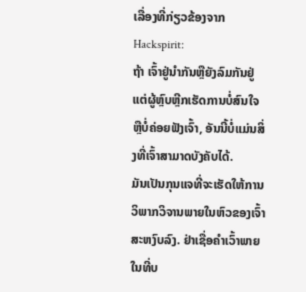ເລື່ອງທີ່ກ່ຽວຂ້ອງຈາກ Hackspirit:
ຖ້າ ເຈົ້າຢູ່ນຳກັນຫຼືຍັງລົມກັນຢູ່ ແຕ່ຜູ້ຫຼົບຫຼີກເຮັດການບໍ່ສົນໃຈ ຫຼືບໍ່ຄ່ອຍຟັງເຈົ້າ, ອັນນີ້ບໍ່ແມ່ນສິ່ງທີ່ເຈົ້າສາມາດບັງຄັບໄດ້.
ມັນເປັນກຸນແຈທີ່ຈະເຮັດໃຫ້ການວິພາກວິຈານພາຍໃນຫົວຂອງເຈົ້າສະຫງົບລົງ. ຢ່າເຊື່ອຄຳເວົ້າພາຍໃນທີ່ບ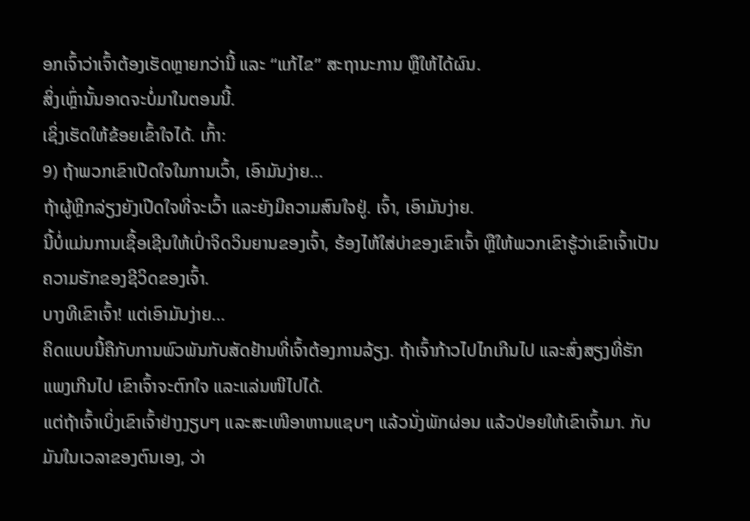ອກເຈົ້າວ່າເຈົ້າຕ້ອງເຮັດຫຼາຍກວ່ານີ້ ແລະ “ແກ້ໄຂ” ສະຖານະການ ຫຼືໃຫ້ໄດ້ຜົນ.
ສິ່ງເຫຼົ່ານັ້ນອາດຈະບໍ່ມາໃນຕອນນີ້.
ເຊິ່ງເຮັດໃຫ້ຂ້ອຍເຂົ້າໃຈໄດ້. ເກົ້າ:
9) ຖ້າພວກເຂົາເປີດໃຈໃນການເວົ້າ, ເອົາມັນງ່າຍ…
ຖ້າຜູ້ຫຼີກລ່ຽງຍັງເປີດໃຈທີ່ຈະເວົ້າ ແລະຍັງມີຄວາມສົນໃຈຢູ່. ເຈົ້າ, ເອົາມັນງ່າຍ.
ນີ້ບໍ່ແມ່ນການເຊື້ອເຊີນໃຫ້ເປົ່າຈິດວິນຍານຂອງເຈົ້າ, ຮ້ອງໄຫ້ໃສ່ບ່າຂອງເຂົາເຈົ້າ ຫຼືໃຫ້ພວກເຂົາຮູ້ວ່າເຂົາເຈົ້າເປັນຄວາມຮັກຂອງຊີວິດຂອງເຈົ້າ.
ບາງທີເຂົາເຈົ້າ! ແຕ່ເອົາມັນງ່າຍ…
ຄິດແບບນີ້ຄືກັບການພົວພັນກັບສັດຢ້ານທີ່ເຈົ້າຕ້ອງການລ້ຽງ. ຖ້າເຈົ້າກ້າວໄປໄກເກີນໄປ ແລະສົ່ງສຽງທີ່ຮັກແພງເກີນໄປ ເຂົາເຈົ້າຈະຕົກໃຈ ແລະແລ່ນໜີໄປໄດ້.
ແຕ່ຖ້າເຈົ້າເບິ່ງເຂົາເຈົ້າຢ່າງງຽບໆ ແລະສະເໜີອາຫານແຊບໆ ແລ້ວນັ່ງພັກຜ່ອນ ແລ້ວປ່ອຍໃຫ້ເຂົາເຈົ້າມາ. ກັບມັນໃນເວລາຂອງຕົນເອງ, ວ່າ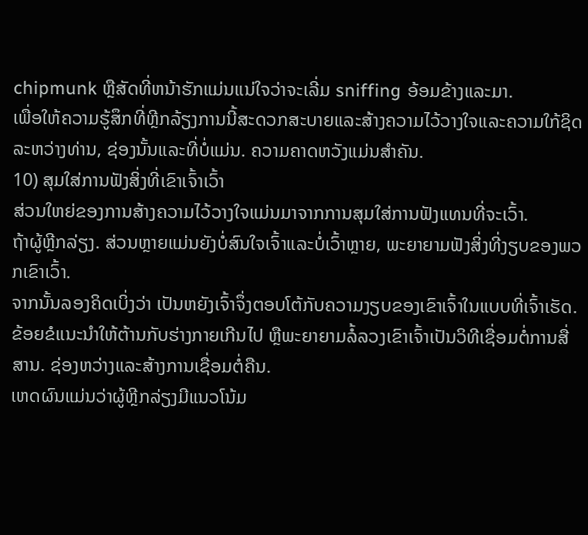chipmunk ຫຼືສັດທີ່ຫນ້າຮັກແມ່ນແນ່ໃຈວ່າຈະເລີ່ມ sniffing ອ້ອມຂ້າງແລະມາ.
ເພື່ອໃຫ້ຄວາມຮູ້ສຶກທີ່ຫຼີກລ້ຽງການນີ້ສະດວກສະບາຍແລະສ້າງຄວາມໄວ້ວາງໃຈແລະຄວາມໃກ້ຊິດລະຫວ່າງທ່ານ, ຊ່ອງນັ້ນແລະທີ່ບໍ່ແມ່ນ. ຄວາມຄາດຫວັງແມ່ນສໍາຄັນ.
10) ສຸມໃສ່ການຟັງສິ່ງທີ່ເຂົາເຈົ້າເວົ້າ
ສ່ວນໃຫຍ່ຂອງການສ້າງຄວາມໄວ້ວາງໃຈແມ່ນມາຈາກການສຸມໃສ່ການຟັງແທນທີ່ຈະເວົ້າ.
ຖ້າຜູ້ຫຼີກລ່ຽງ. ສ່ວນຫຼາຍແມ່ນຍັງບໍ່ສົນໃຈເຈົ້າແລະບໍ່ເວົ້າຫຼາຍ, ພະຍາຍາມຟັງສິ່ງທີ່ງຽບຂອງພວກເຂົາເວົ້າ.
ຈາກນັ້ນລອງຄິດເບິ່ງວ່າ ເປັນຫຍັງເຈົ້າຈຶ່ງຕອບໂຕ້ກັບຄວາມງຽບຂອງເຂົາເຈົ້າໃນແບບທີ່ເຈົ້າເຮັດ.
ຂ້ອຍຂໍແນະນຳໃຫ້ຕ້ານກັບຮ່າງກາຍເກີນໄປ ຫຼືພະຍາຍາມລໍ້ລວງເຂົາເຈົ້າເປັນວິທີເຊື່ອມຕໍ່ການສື່ສານ. ຊ່ອງຫວ່າງແລະສ້າງການເຊື່ອມຕໍ່ຄືນ.
ເຫດຜົນແມ່ນວ່າຜູ້ຫຼີກລ່ຽງມີແນວໂນ້ມ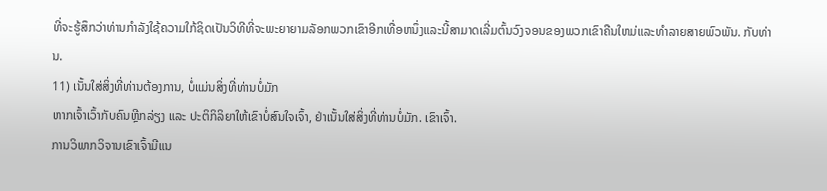ທີ່ຈະຮູ້ສຶກວ່າທ່ານກໍາລັງໃຊ້ຄວາມໃກ້ຊິດເປັນວິທີທີ່ຈະພະຍາຍາມລັອກພວກເຂົາອີກເທື່ອຫນຶ່ງແລະນີ້ສາມາດເລີ່ມຕົ້ນວົງຈອນຂອງພວກເຂົາຄືນໃຫມ່ແລະທໍາລາຍສາຍພົວພັນ. ກັບທ່ານ.
11) ເນັ້ນໃສ່ສິ່ງທີ່ທ່ານຕ້ອງການ, ບໍ່ແມ່ນສິ່ງທີ່ທ່ານບໍ່ມັກ
ຫາກເຈົ້າເວົ້າກັບຄົນຫຼີກລ່ຽງ ແລະ ປະຕິກິລິຍາໃຫ້ເຂົາບໍ່ສົນໃຈເຈົ້າ, ຢ່າເນັ້ນໃສ່ສິ່ງທີ່ທ່ານບໍ່ມັກ. ເຂົາເຈົ້າ.
ການວິພາກວິຈານເຂົາເຈົ້າມີແນ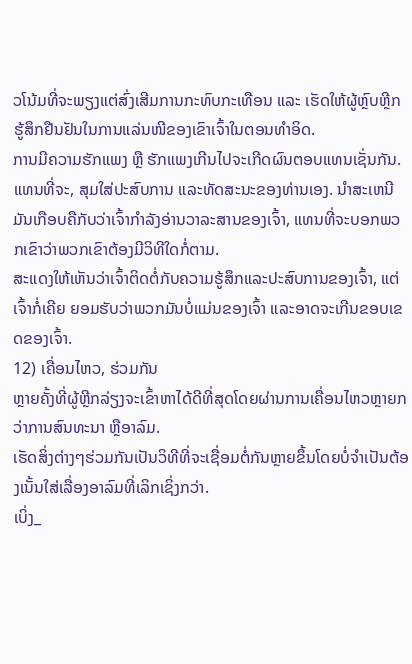ວໂນ້ມທີ່ຈະພຽງແຕ່ສົ່ງເສີມການກະທົບກະເທືອນ ແລະ ເຮັດໃຫ້ຜູ້ຫຼົບຫຼີກຮູ້ສຶກຢືນຢັນໃນການແລ່ນໜີຂອງເຂົາເຈົ້າໃນຕອນທຳອິດ.
ການມີຄວາມຮັກແພງ ຫຼື ຮັກແພງເກີນໄປຈະເກີດຜົນຕອບແທນເຊັ່ນກັນ.
ແທນທີ່ຈະ, ສຸມໃສ່ປະສົບການ ແລະທັດສະນະຂອງທ່ານເອງ. ນໍາສະເຫນີມັນເກືອບຄືກັບວ່າເຈົ້າກໍາລັງອ່ານວາລະສານຂອງເຈົ້າ, ແທນທີ່ຈະບອກພວກເຂົາວ່າພວກເຂົາຕ້ອງມີວິທີໃດກໍ່ຕາມ.
ສະແດງໃຫ້ເຫັນວ່າເຈົ້າຕິດຕໍ່ກັບຄວາມຮູ້ສຶກແລະປະສົບການຂອງເຈົ້າ, ແຕ່ເຈົ້າກໍ່ເຄີຍ ຍອມຮັບວ່າພວກມັນບໍ່ແມ່ນຂອງເຈົ້າ ແລະອາດຈະເກີນຂອບເຂດຂອງເຈົ້າ.
12) ເຄື່ອນໄຫວ, ຮ່ວມກັນ
ຫຼາຍຄັ້ງທີ່ຜູ້ຫຼີກລ່ຽງຈະເຂົ້າຫາໄດ້ດີທີ່ສຸດໂດຍຜ່ານການເຄື່ອນໄຫວຫຼາຍກວ່າການສົນທະນາ ຫຼືອາລົມ.
ເຮັດສິ່ງຕ່າງໆຮ່ວມກັນເປັນວິທີທີ່ຈະເຊື່ອມຕໍ່ກັນຫຼາຍຂຶ້ນໂດຍບໍ່ຈໍາເປັນຕ້ອງເນັ້ນໃສ່ເລື່ອງອາລົມທີ່ເລິກເຊິ່ງກວ່າ.
ເບິ່ງ_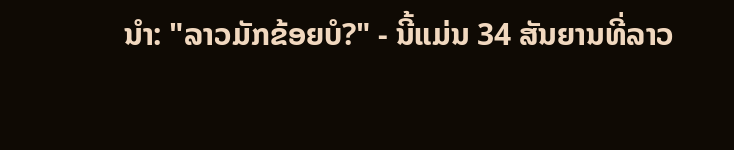ນຳ: "ລາວມັກຂ້ອຍບໍ?" - ນີ້ແມ່ນ 34 ສັນຍານທີ່ລາວ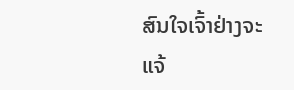ສົນໃຈເຈົ້າຢ່າງຈະແຈ້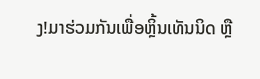ງ!ມາຮ່ວມກັນເພື່ອຫຼິ້ນເທັນນິດ ຫຼື